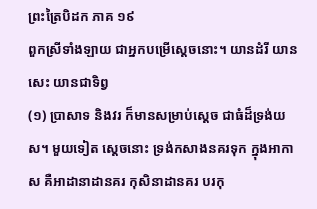ព្រះត្រៃបិដក ភាគ ១៩
ពួកស្រីទាំងឡាយ ជាអ្នកបម្រើស្តេចនោះ។ យានដំរី យានសេះ យានជាទិព្វ
(១) ប្រាសាទ និងវរ ក៏មានសម្រាប់ស្តេច ជាធំដ៏ទ្រង់យស។ មួយទៀត ស្តេចនោះ ទ្រង់កសាងនគរទុក ក្នុងអាកាស គឺអាដានាដានគរ កុសិនាដានគរ បរកុ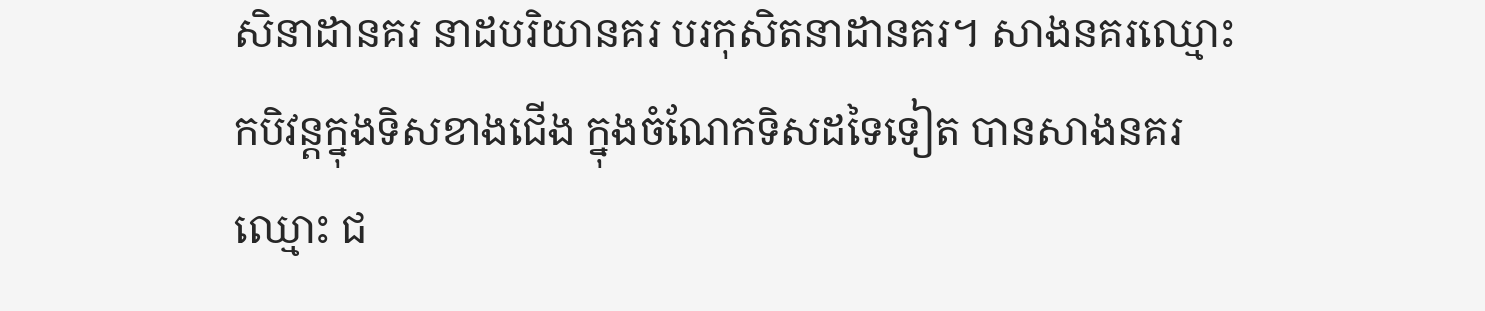សិនាដានគរ នាដបរិយានគរ បរកុសិតនាដានគរ។ សាងនគរឈ្មោះ កបិវន្តក្នុងទិសខាងជើង ក្នុងចំណែកទិសដទៃទៀត បានសាងនគរឈ្មោះ ជ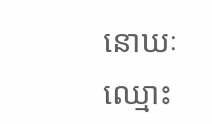នោឃៈ ឈ្មោះ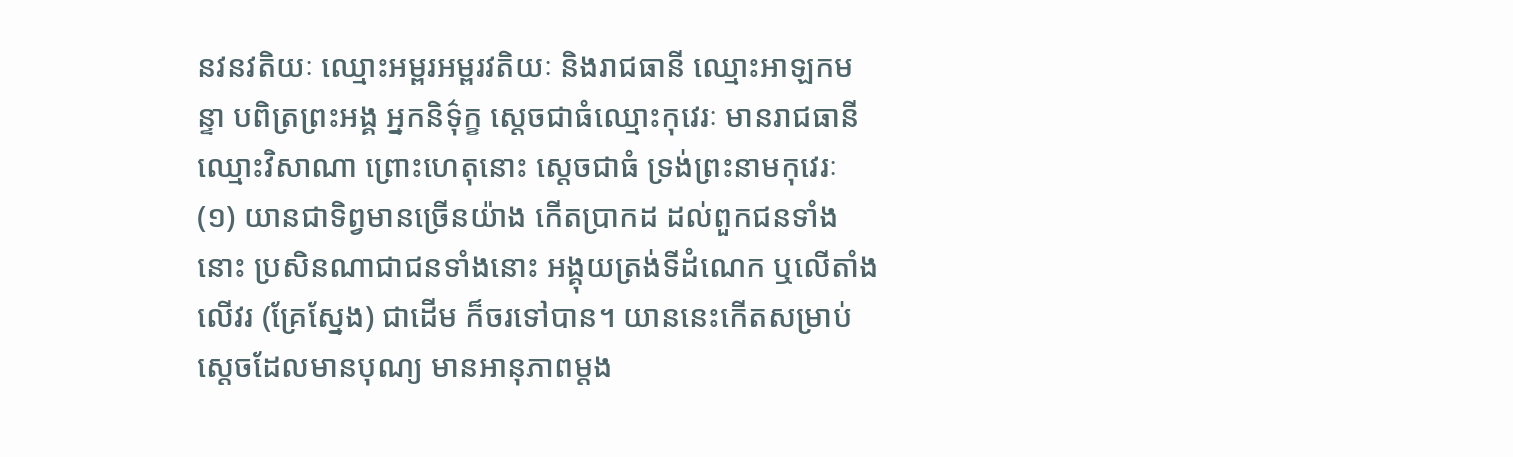នវនវតិយៈ ឈ្មោះអម្ពរអម្ពរវតិយៈ និងរាជធានី ឈ្មោះអាឡកមន្ទា បពិត្រព្រះអង្គ អ្នកនិទ៌ុក្ខ ស្តេចជាធំឈ្មោះកុវេរៈ មានរាជធានីឈ្មោះវិសាណា ព្រោះហេតុនោះ ស្តេចជាធំ ទ្រង់ព្រះនាមកុវេរៈ
(១) យានជាទិព្វមានច្រើនយ៉ាង កើតប្រាកដ ដល់ពួកជនទាំងនោះ ប្រសិនណាជាជនទាំងនោះ អង្គុយត្រង់ទីដំណេក ឬលើតាំង លើវរ (គ្រែស្នែង) ជាដើម ក៏ចរទៅបាន។ យាននេះកើតសម្រាប់ស្តេចដែលមានបុណ្យ មានអានុភាពម្តង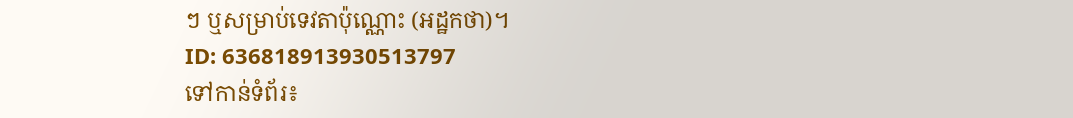ៗ ឬសម្រាប់ទេវតាប៉ុណ្ណោះ (អដ្ឋកថា)។
ID: 636818913930513797
ទៅកាន់ទំព័រ៖